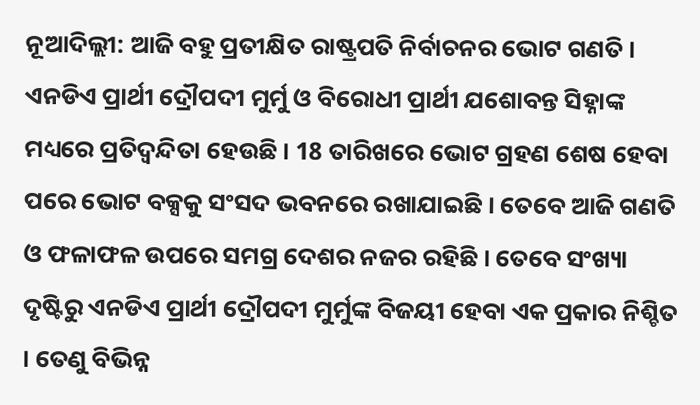ନୂଆଦିଲ୍ଲୀ: ଆଜି ବହୁ ପ୍ରତୀକ୍ଷିତ ରାଷ୍ଟ୍ରପତି ନିର୍ବାଚନର ଭୋଟ ଗଣତି । ଏନଡିଏ ପ୍ରାର୍ଥୀ ଦ୍ରୌପଦୀ ମୁର୍ମୁ ଓ ବିରୋଧୀ ପ୍ରାର୍ଥୀ ଯଶୋବନ୍ତ ସିହ୍ନାଙ୍କ ମଧ୍ୟରେ ପ୍ରତିଦ୍ବନ୍ଦିତା ହେଉଛି । 18 ତାରିଖରେ ଭୋଟ ଗ୍ରହଣ ଶେଷ ହେବା ପରେ ଭୋଟ ବକ୍ସକୁ ସଂସଦ ଭବନରେ ରଖାଯାଇଛି । ତେବେ ଆଜି ଗଣତି ଓ ଫଳାଫଳ ଉପରେ ସମଗ୍ର ଦେଶର ନଜର ରହିଛି । ତେବେ ସଂଖ୍ୟା ଦୃଷ୍ଟିରୁ ଏନଡିଏ ପ୍ରାର୍ଥୀ ଦ୍ରୌପଦୀ ମୁର୍ମୁଙ୍କ ବିଜୟୀ ହେବା ଏକ ପ୍ରକାର ନିଶ୍ଚିତ । ତେଣୁ ବିଭିନ୍ନ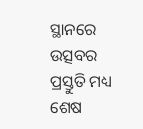ସ୍ଥାନରେ ଉତ୍ସବର ପ୍ରସ୍ତୁତି ମଧ୍ୟ ଶେଷ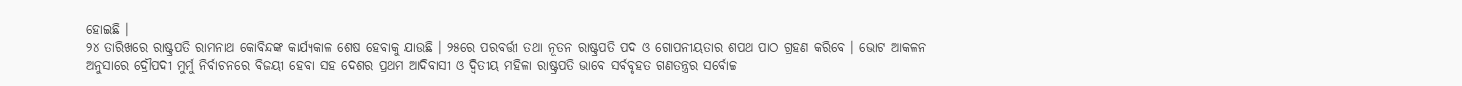ହୋଇଛି ।
୨୪ ତାରିଖରେ ରାଷ୍ଟ୍ରପତି ରାମନାଥ କୋବିନ୍ଦଙ୍କ କାର୍ଯ୍ୟକାଳ ଶେଷ ହେବାକୁ ଯାଉଛି । ୨୫ରେ ପରବର୍ତ୍ତୀ ତଥା ନୂତନ ରାଷ୍ଟ୍ରପତି ପଦ ଓ ଗୋପନୀୟତାର ଶପଥ ପାଠ ଗ୍ରହଣ କରିବେ । ଭୋଟ ଆକଳନ ଅନୁସାରେ ଦ୍ରୌପଦୀ ମୁର୍ମୁ ନିର୍ବାଚନରେ ବିଜୟୀ ହେବା ସହ ଦେଶର ପ୍ରଥମ ଆଦିବାସୀ ଓ ଦ୍ବିତୀୟ ମହିଳା ରାଷ୍ଟ୍ରପତି ଭାବେ ସର୍ବବୃହତ ଗଣତନ୍ତ୍ରର ସର୍ବୋଚ୍ଚ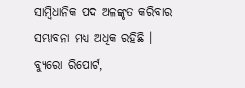ସାମ୍ବିଧାନିକ ପଦ ଅଳଙ୍କୃତ କରିବାର ସମ୍ଭାବନା ମଧ୍ୟ ଅଧିକ ରହିଛି ।
ବ୍ୟୁରୋ ରିପୋର୍ଟ,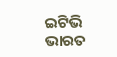ଇଟିଭି ଭାରତ